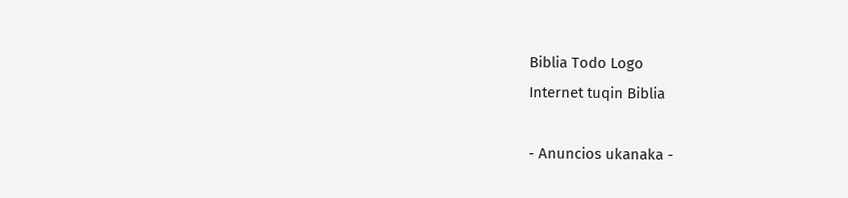Biblia Todo Logo
Internet tuqin Biblia

- Anuncios ukanaka -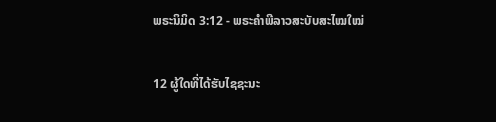ພຣະນິມິດ 3:12 - ພຣະຄຳພີລາວສະບັບສະໄໝໃໝ່

12 ຜູ້ໃດທີ່ໄດ້ຮັບໄຊຊະນະ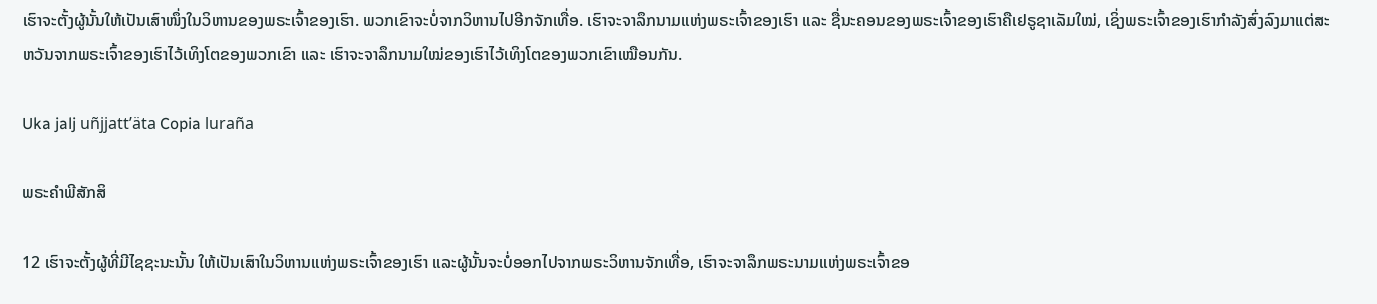ເຮົາຈະຕັ້ງຜູ້ນັ້ນໃຫ້ເປັນເສົາໜຶ່ງໃນວິຫານຂອງພຣະເຈົ້າຂອງເຮົາ. ພວກເຂົາຈະບໍ່ຈາກວິຫານໄປອີກຈັກເທື່ອ. ເຮົາຈະຈາລຶກນາມແຫ່ງພຣະເຈົ້າຂອງເຮົາ ແລະ ຊື່ນະຄອນຂອງພຣະເຈົ້າຂອງເຮົາຄືເຢຣູຊາເລັມໃໝ່, ເຊິ່ງພຣະເຈົ້າຂອງເຮົາກຳລັງສົ່ງລົງມາແຕ່ສະຫວັນຈາກພຣະເຈົ້າຂອງເຮົາໄວ້ເທິງໂຕຂອງພວກເຂົາ ແລະ ເຮົາຈະຈາລຶກນາມໃໝ່ຂອງເຮົາໄວ້ເທິງໂຕຂອງພວກເຂົາເໝືອນກັນ.

Uka jalj uñjjattʼäta Copia luraña

ພຣະຄຳພີສັກສິ

12 ເຮົາຈະຕັ້ງຜູ້ທີ່ມີໄຊຊະນະນັ້ນ ໃຫ້ເປັນເສົາໃນວິຫານແຫ່ງພຣະເຈົ້າຂອງເຮົາ ແລະຜູ້ນັ້ນຈະບໍ່ອອກໄປຈາກພຣະວິຫານຈັກເທື່ອ, ເຮົາຈະຈາລຶກພຣະນາມແຫ່ງພຣະເຈົ້າຂອ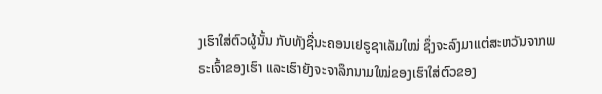ງເຮົາໃສ່ຕົວຜູ້ນັ້ນ ກັບທັງຊື່ນະຄອນເຢຣູຊາເລັມໃໝ່ ຊຶ່ງຈະລົງມາແຕ່ສະຫວັນຈາກພຣະເຈົ້າຂອງເຮົາ ແລະເຮົາຍັງຈະຈາລຶກນາມໃໝ່ຂອງເຮົາໃສ່ຕົວຂອງ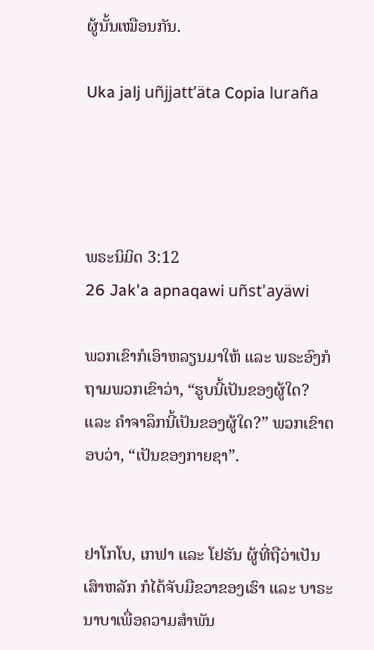ຜູ້ນັ້ນເໝືອນກັນ.

Uka jalj uñjjattʼäta Copia luraña




ພຣະນິມິດ 3:12
26 Jak'a apnaqawi uñst'ayäwi

ພວກເຂົາກໍເອົາຫລຽນມາໃຫ້ ແລະ ພຣະອົງກໍຖາມພວກເຂົາວ່າ, “ຮູບນີ້ເປັນຂອງຜູ້ໃດ? ແລະ ຄຳຈາລຶກນີ້ເປັນຂອງຜູ້ໃດ?” ພວກເຂົາຕອບວ່າ, “ເປັນຂອງກາຍຊາ”.


ຢາໂກໂບ, ເກຟາ ແລະ ໂຢຮັນ ຜູ້ທີ່ຖືວ່າເປັນເສົາຫລັກ ກໍໄດ້ຈັບມືຂວາຂອງເຮົາ ແລະ ບາຣະນາບາເພື່ອຄວາມສຳພັນ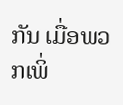ກັນ ເມື່ອພວກເພິ່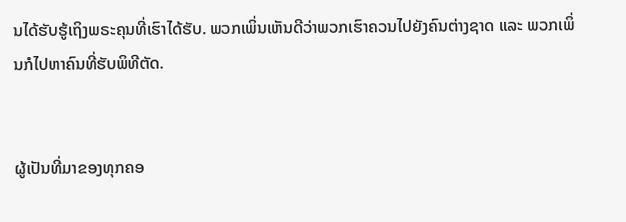ນໄດ້ຮັບຮູ້ເຖິງພຣະຄຸນທີ່ເຮົາໄດ້ຮັບ. ພວກເພິ່ນເຫັນດີວ່າພວກເຮົາຄວນໄປຍັງຄົນຕ່າງຊາດ ແລະ ພວກເພິ່ນກໍໄປຫາຄົນທີ່ຮັບພິທີຕັດ.


ຜູ້ເປັນທີ່ມາຂອງທຸກຄອ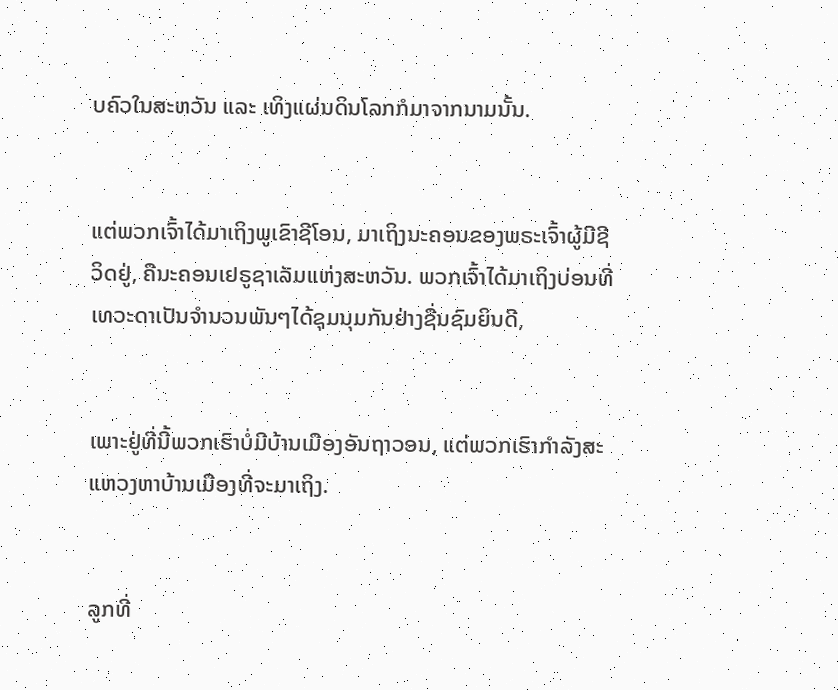ບຄົວໃນສະຫວັນ ແລະ ເທິງແຜ່ນດິນໂລກກໍມາຈາກນາມນັ້ນ.


ແຕ່ພວກເຈົ້າໄດ້ມາເຖິງພູເຂົາຊີໂອນ, ມາເຖິງນະຄອນຂອງພຣະເຈົ້າຜູ້ມີຊີວິດຢູ່, ຄືນະຄອນເຢຣູຊາເລັມແຫ່ງສະຫວັນ. ພວກເຈົ້າໄດ້ມາເຖິງບ່ອນທີ່ເທວະດາເປັນຈໍານວນພັນໆໄດ້ຊຸມນຸມກັນຢ່າງຊື່ນຊົມຍິນດີ,


ເພາະຢູ່ທີ່ນີ້ພວກເຮົາບໍ່ມີບ້ານເມືອງອັນຖາວອນ, ແຕ່ພວກເຮົາກຳລັງສະແຫວງຫາບ້ານເມືອງທີ່ຈະມາເຖິງ.


ລູກທີ່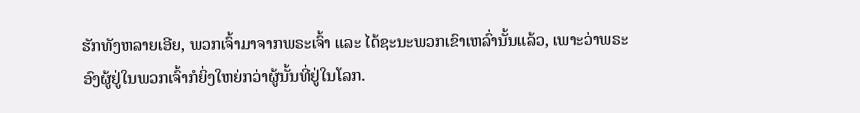ຮັກທັງຫລາຍເອີຍ, ພວກເຈົ້າມາຈາກພຣະເຈົ້າ ແລະ ໄດ້ຊະນະພວກເຂົາເຫລົ່ານັ້ນແລ້ວ, ເພາະວ່າພຣະອົງຜູ້ຢູ່ໃນພວກເຈົ້າກໍຍິ່ງໃຫຍ່ກວ່າຜູ້ນັ້ນທີ່ຢູ່ໃນໂລກ.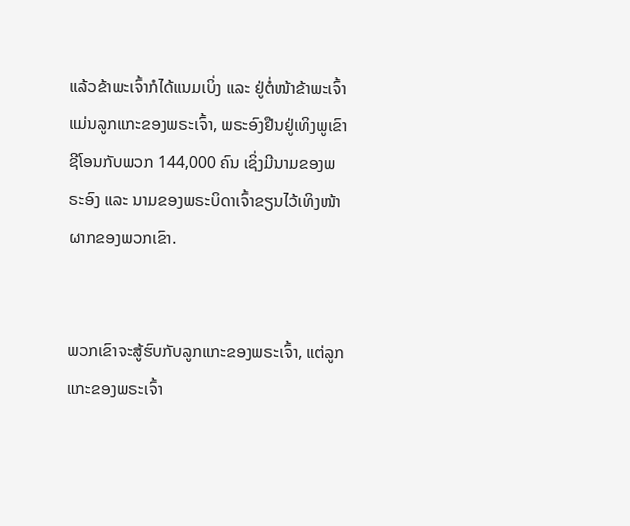ແລ້ວຂ້າພະເຈົ້າກໍໄດ້ແນມເບິ່ງ ແລະ ຢູ່ຕໍ່ໜ້າຂ້າພະເຈົ້າແມ່ນລູກແກະຂອງພຣະເຈົ້າ, ພຣະອົງຢືນຢູ່ເທິງພູເຂົາຊີໂອນກັບພວກ 144,000 ຄົນ ເຊິ່ງມີນາມຂອງພຣະອົງ ແລະ ນາມຂອງພຣະບິດາເຈົ້າຂຽນໄວ້ເທິງໜ້າຜາກຂອງພວກເຂົາ.


ພວກເຂົາຈະສູ້ຮົບກັບລູກແກະຂອງພຣະເຈົ້າ, ແຕ່ລູກແກະຂອງພຣະເຈົ້າ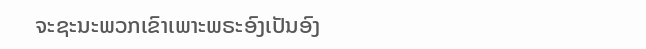ຈະຊະນະພວກເຂົາເພາະພຣະອົງເປັນອົງ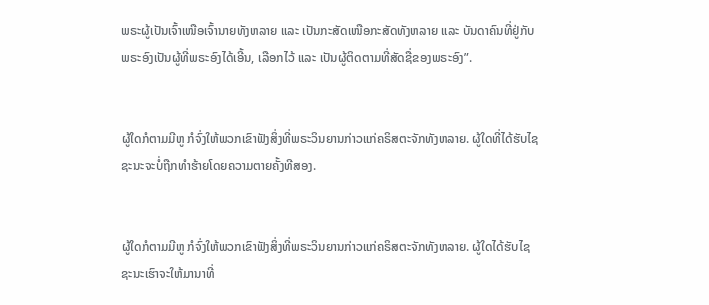ພຣະຜູ້ເປັນເຈົ້າເໜືອເຈົ້ານາຍທັງຫລາຍ ແລະ ເປັນກະສັດເໜືອກະສັດທັງຫລາຍ ແລະ ບັນດາຄົນທີ່ຢູ່ກັບພຣະອົງເປັນຜູ້ທີ່ພຣະອົງໄດ້ເອີ້ນ, ເລືອກໄວ້ ແລະ ເປັນຜູ້ຕິດຕາມທີ່ສັດຊື່ຂອງພຣະອົງ”.


ຜູ້ໃດກໍຕາມມີຫູ ກໍຈົ່ງໃຫ້ພວກເຂົາຟັງສິ່ງທີ່ພຣະວິນຍານກ່າວແກ່ຄຣິສຕະຈັກທັງຫລາຍ. ຜູ້ໃດທີ່ໄດ້ຮັບໄຊຊະນະຈະບໍ່ຖືກທຳຮ້າຍໂດຍຄວາມຕາຍຄັ້ງທີສອງ.


ຜູ້ໃດກໍຕາມມີຫູ ກໍຈົ່ງໃຫ້ພວກເຂົາຟັງສິ່ງທີ່ພຣະວິນຍານກ່າວແກ່ຄຣິສຕະຈັກທັງຫລາຍ. ຜູ້ໃດໄດ້ຮັບໄຊຊະນະເຮົາຈະໃຫ້ມານາທີ່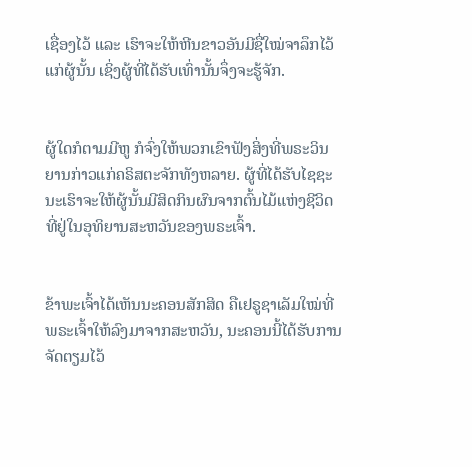ເຊື່ອງໄວ້ ແລະ ເຮົາຈະໃຫ້ຫີນຂາວອັນມີຊື່ໃໝ່ຈາລຶກໄວ້ແກ່ຜູ້ນັ້ນ ເຊິ່ງຜູ້ທີ່ໄດ້ຮັບເທົ່ານັ້ນຈຶ່ງຈະຮູ້ຈັກ.


ຜູ້ໃດກໍຕາມມີຫູ ກໍຈົ່ງໃຫ້ພວກເຂົາຟັງສິ່ງທີ່ພຣະວິນຍານກ່າວແກ່ຄຣິສຕະຈັກທັງຫລາຍ. ຜູ້ທີ່ໄດ້ຮັບໄຊຊະນະເຮົາຈະໃຫ້ຜູ້ນັ້ນມີສິດກິນຜົນຈາກຕົ້ນໄມ້ແຫ່ງຊີວິດທີ່ຢູ່ໃນອຸທິຍານສະຫວັນຂອງພຣະເຈົ້າ.


ຂ້າພະເຈົ້າໄດ້ເຫັນນະຄອນສັກສິດ ຄືເຢຣູຊາເລັມໃໝ່ທີ່ພຣະເຈົ້າໃຫ້ລົງມາຈາກສະຫວັນ, ນະຄອນນີ້ໄດ້ຮັບການຈັດຕຽມໄວ້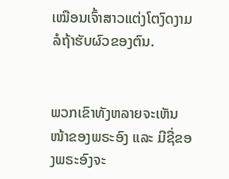ເໝືອນເຈົ້າສາວແຕ່ງໂຕງົດງາມລໍຖ້າຮັບຜົວຂອງຕົນ.


ພວກເຂົາທັງຫລາຍຈະເຫັນໜ້າຂອງພຣະອົງ ແລະ ມີຊື່ຂອງພຣະອົງຈະ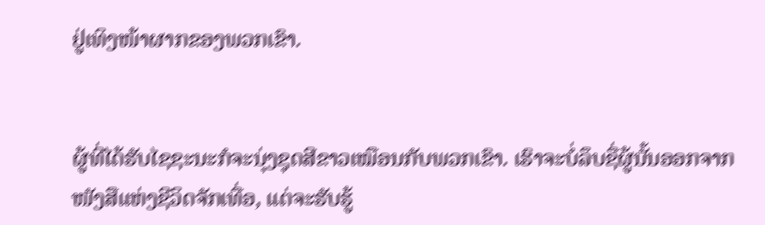ຢູ່ເທິງໜ້າຜາກຂອງພວກເຂົາ.


ຜູ້ທີ່ໄດ້ຮັບໄຊຊະນະກໍຈະນຸ່ງຊຸດສີຂາວເໝືອນກັບພວກເຂົາ. ເຮົາຈະບໍ່ລຶບຊື່ຜູ້ນັ້ນອອກຈາກໜັງສືແຫ່ງຊີວິດຈັກເທື່ອ, ແຕ່ຈະຮັບຮູ້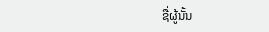ຊື່ຜູ້ນັ້ນ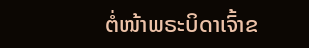ຕໍ່ໜ້າພຣະບິດາເຈົ້າຂ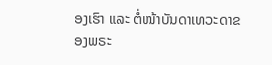ອງເຮົາ ແລະ ຕໍ່ໜ້າບັນດາເທວະດາຂອງພຣະ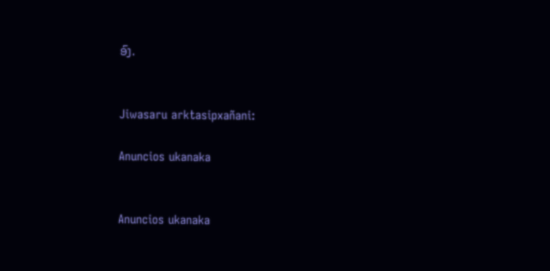ອົງ.


Jiwasaru arktasipxañani:

Anuncios ukanaka


Anuncios ukanaka